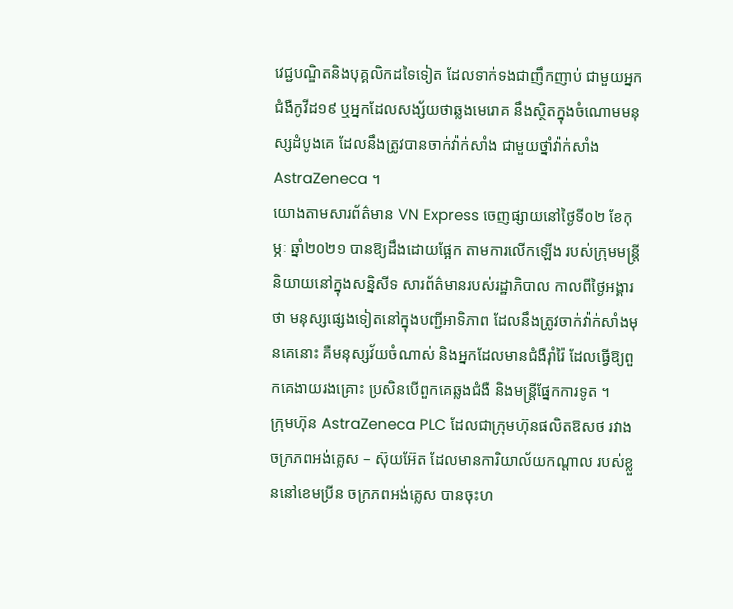វេជ្ជបណ្ឌិតនិងបុគ្គលិកដទៃទៀត ដែលទាក់ទងជាញឹកញាប់ ជាមួយអ្នកជំងឺកូវីដ១៩ ឬអ្នកដែលសង្ស័យថាឆ្លងមេរោគ នឹងស្ថិតក្នុងចំណោមមនុស្សដំបូងគេ ដែលនឹងត្រូវបានចាក់វ៉ាក់សាំង ជាមួយថ្នាំវ៉ាក់សាំង AstraZeneca ។
យោងតាមសារព័ត៌មាន VN Express ចេញផ្សាយនៅថ្ងៃទី០២ ខែកុម្ភៈ ឆ្នាំ២០២១ បានឱ្យដឹងដោយផ្អែក តាមការលើកឡើង របស់ក្រុមមន្រ្តី និយាយនៅក្នុងសន្និសីទ សារព័ត៌មានរបស់រដ្ឋាភិបាល កាលពីថ្ងៃអង្គារថា មនុស្សផ្សេងទៀតនៅក្នុងបញ្ជីអាទិភាព ដែលនឹងត្រូវចាក់វ៉ាក់សាំងមុនគេនោះ គឺមនុស្សវ័យចំណាស់ និងអ្នកដែលមានជំងឺរ៉ាំរ៉ៃ ដែលធ្វើឱ្យពួកគេងាយរងគ្រោះ ប្រសិនបើពួកគេឆ្លងជំងឺ និងមន្រ្តីផ្នែកការទូត ។
ក្រុមហ៊ុន AstraZeneca PLC ដែលជាក្រុមហ៊ុនផលិតឱសថ រវាងចក្រភពអង់គ្លេស – ស៊ុយអ៊ែត ដែលមានការិយាល័យកណ្តាល របស់ខ្លួននៅខេមប្រីន ចក្រភពអង់គ្លេស បានចុះហ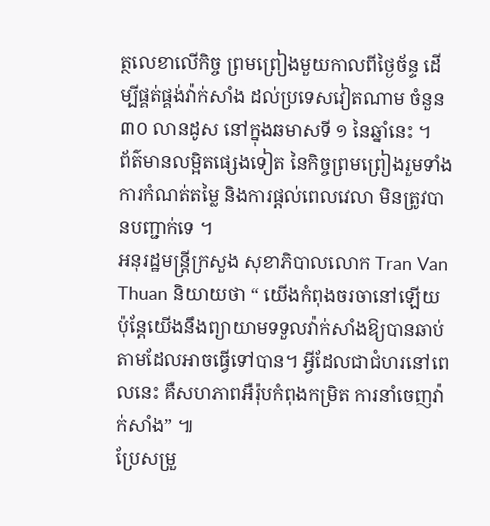ត្ថលេខាលើកិច្ច ព្រមព្រៀងមួយកាលពីថ្ងៃច័ន្ទ ដើម្បីផ្គត់ផ្គង់វ៉ាក់សាំង ដល់ប្រទេសវៀតណាម ចំនួន ៣០ លានដូស នៅក្នុងឆមាសទី ១ នៃឆ្នាំនេះ ។
ព័ត៌មានលម្អិតផ្សេងទៀត នៃកិច្ចព្រមព្រៀងរួមទាំងការកំណត់តម្លៃ និងការផ្តល់ពេលវេលា មិនត្រូវបានបញ្ជាក់ទេ ។
អនុរដ្ឋមន្រ្តីក្រសួង សុខាភិបាលលោក Tran Van Thuan និយាយថា “ យើងកំពុងចរចានៅឡើយប៉ុន្តែយើងនឹងព្យាយាមទទួលវ៉ាក់សាំងឱ្យបានឆាប់តាមដែលអាចធ្វើទៅបាន។ អ្វីដែលជាជំហរនៅពេលនេះ គឺសហភាពអឺរ៉ុបកំពុងកម្រិត ការនាំចេញវ៉ាក់សាំង” ៕
ប្រែសម្រួ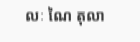លៈ ណៃ តុលា